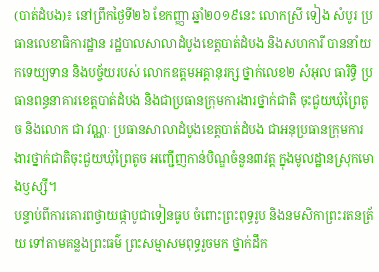(បាត់ដំបង)៖ នៅព្រឹកថ្ងៃទី២៦ ខែកញ្ញា ឆ្នាំ២០១៩នេះ លោកស្រី ទៀង សំបូរ ប្រធានលេខាធិការដ្ឋាន រដ្ឋបាលសាលាដំបូងខេត្តបាត់ដំបង និងសហការី បាននាំយកទេយ្យទាន និងបច្ច័យរបស់ លោកឧត្តមអគ្គានុរក្ស ថ្នាក់លេខ២ សំអុល ធារិទ្ធិ ប្រធានពន្ធនាគារខេត្តបាត់ដំបង និងជាប្រធានក្រុមការងារថ្នាក់ជាតិ ចុះជួយឃុំព្រៃតូច និងលោក ជា វណ្ណៈ ប្រធានសាលាដំបូងខេត្តបាត់ដំបង ជាអនុប្រធានក្រុមការងារថ្នាក់ជាតិចុះជួយឃុំព្រៃតូច អញ្ជើញកាន់បិណ្ឌចំនួន៣វត្ត ក្នុងមូលដ្ឋានស្រុកមោងឫស្សី។
បន្ទាប់ពីការគោរពថ្វាយផ្កាបូជាទៀនធូប ចំពោះព្រះពុទ្ធរូប និងនមសិកាព្រះរតនត្រ័យ ទៅតាមគន្លងព្រះធម៌ ព្រះសម្មាសមពុទ្ធរួចមក ថ្នាក់ដឹក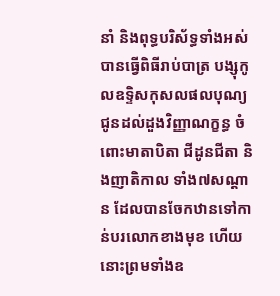នាំ និងពុទ្ធបរិស័ទ្ធទាំងអស់ បានធ្វើពិធីរាប់បាត្រ បង្សុកូលឧទ្ទិសកុសលផលបុណ្យ ជូនដល់ដួងវិញ្ញាណក្ខន្ធ ចំពោះមាតាបិតា ជីដូនជីតា និងញាតិកាល ទាំង៧សណ្តាន ដែលបានចែកឋានទៅកាន់បរលោកខាងមុខ ហើយនោះព្រមទាំងឧ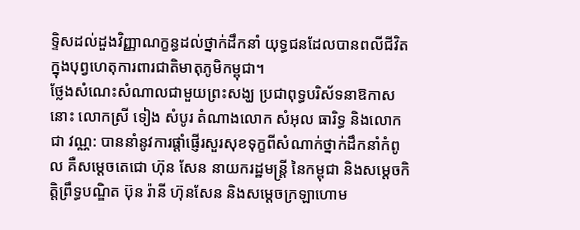ទ្ទិសដល់ដួងវិញ្ញាណក្ខន្ធដល់ថ្នាក់ដឹកនាំ យុទ្ធជនដែលបានពលីជីវិត ក្នុងបុព្វហេតុការពារជាតិមាតុភូមិកម្ពុជា។
ថ្លែងសំណេះសំណាលជាមួយព្រះសង្ឃ ប្រជាពុទ្ធបរិស័ទនាឱកាសនោះ លោកស្រី ទៀង សំបូរ តំណាងលោក សំអុល ធារិទ្ធ និងលោក ជា វណ្ណ: បាននាំនូវការផ្ដាំផ្ញើរសួរសុខទុក្ខពីសំណាក់ថ្នាក់ដឹកនាំកំពូល គឺសម្ដេចតេជោ ហ៊ុន សែន នាយករដ្ឋមន្ត្រី នៃកម្ពុជា និងសម្ដេចកិត្តិព្រឹទ្ធបណ្ឌិត ប៊ុន រ៉ានី ហ៊ុនសែន និងសម្ដេចក្រឡាហោម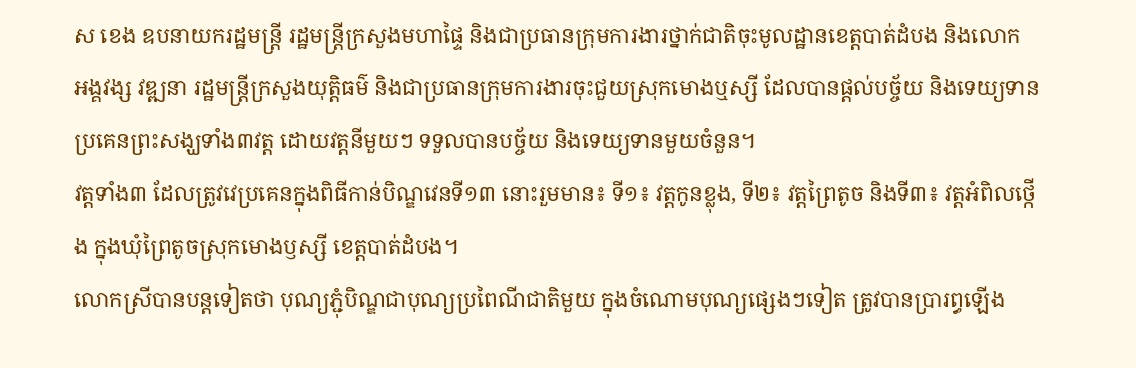ស ខេង ឧបនាយករដ្ឋមន្រ្តី រដ្ឋមន្រ្តីក្រសួងមហាផ្ទៃ និងជាប្រធានក្រុមការងារថ្នាក់ជាតិចុះមូលដ្ឋានខេត្តបាត់ដំបង និងលោក អង្គវង្ស វឌ្ឍនា រដ្ឋមន្រ្តីក្រសួងយុត្តិធម៌ និងជាប្រធានក្រុមការងារចុះជួយស្រុកមោងឬស្សី ដែលបានផ្តល់បច្ច័យ និងទេយ្យទានប្រគេនព្រះសង្ឃទាំង៣វត្ត ដោយវត្តនីមួយៗ ទទួលបានបច្ច័យ និងទេយ្យទានមួយចំនួន។
វត្តទាំង៣ ដែលត្រូវវេប្រគេនក្នុងពិធីកាន់បិណ្ឌវេនទី១៣ នោះរួមមាន៖ ទី១៖ វត្តកូនខ្លុង, ទី២៖ វត្តព្រៃតូច និងទី៣៖ វត្តអំពិលថ្កើង ក្នុងឃុំព្រៃតូចស្រុកមោងឫស្សី ខេត្តបាត់ដំបង។
លោកស្រីបានបន្តទៀតថា បុណ្យភ្ជុំបិណ្ឌជាបុណ្យប្រពៃណីជាតិមួយ ក្នុងចំណោមបុណ្យផ្សេងៗទៀត ត្រូវបានប្រារព្ធឡើង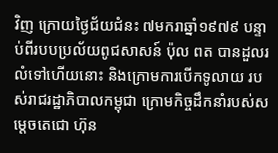វិញ ក្រោយថ្ងៃជ័យជំនះ ៧មករាឆ្នាំ១៩៧៩ បន្ទាប់ពីរបបប្រល័យពូជសាសន៍ ប៉ុល ពត បានដួលរលំទៅហើយនោះ និងក្រោមការបើកទូលាយ របស់រាជរដ្ឋាភិបាលកម្ពុជា ក្រោមកិច្ចដឹកនាំរបស់សម្តេចតេជោ ហ៊ុន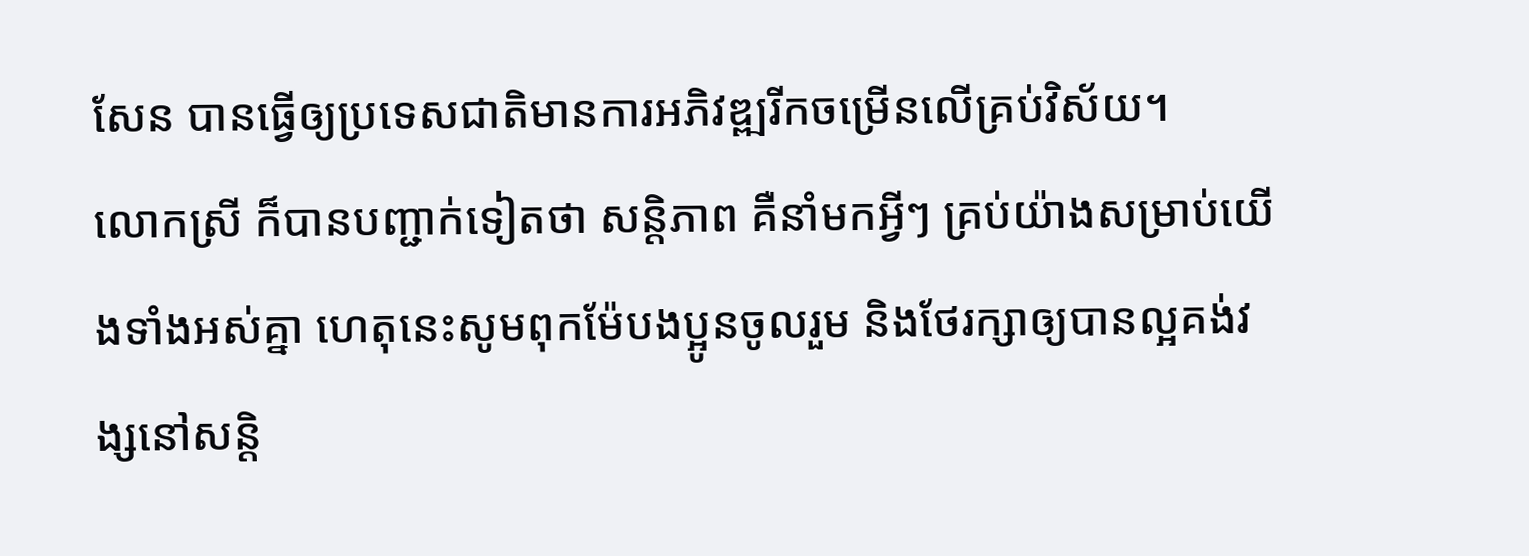សែន បានធ្វើឲ្យប្រទេសជាតិមានការអភិវឌ្ឍរីកចម្រើនលើគ្រប់វិស័យ។
លោកស្រី ក៏បានបញ្ជាក់ទៀតថា សន្តិភាព គឺនាំមកអ្វីៗ គ្រប់យ៉ាងសម្រាប់យើងទាំងអស់គ្នា ហេតុនេះសូមពុកម៉ែបងប្អូនចូលរួម និងថែរក្សាឲ្យបានល្អគង់វង្សនៅសន្តិ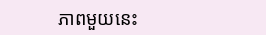ភាពមួយនេះ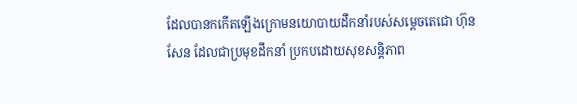ដែលបានកកើតឡើងក្រោមនយោបាយដឹកនាំរបស់សម្ដេចតេជោ ហ៊ុន សែន ដែលជាប្រមុខដឹកនាំ ប្រកបដោយសុខសន្តិភាព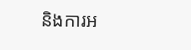និងការអ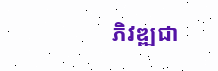ភិវឌ្ឍជា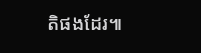តិផងដែរ៕